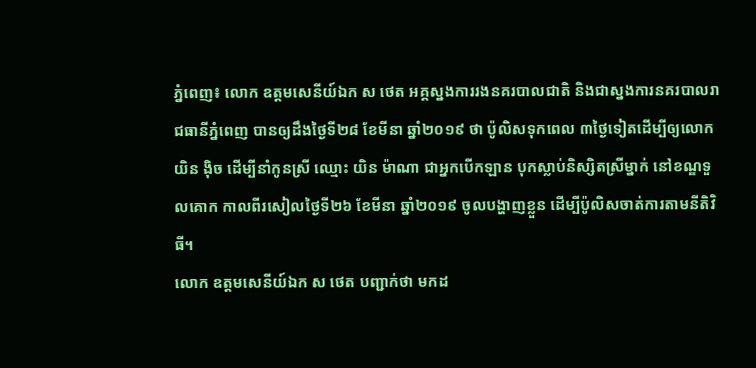ភ្នំពេញ៖ លោក ឧត្តមសេនីយ៍ឯក ស ថេត អគ្គស្នងការរងនគរបាលជាតិ និងជាស្នងការនគរបាលរាជធានីភ្នំពេញ បានឲ្យដឹងថ្ងៃទី២៨ ខែមីនា ឆ្នាំ២០១៩ ថា ប៉ូលិសទុកពេល ៣ថ្ងៃទៀតដើម្បីឲ្យលោក យិន ង៉ិច ដើម្បីនាំកូនស្រី ឈ្មោះ យិន ម៉ាណា ជាអ្នកបើកឡាន បុកស្លាប់និស្សិតស្រីម្នាក់ នៅខណ្ឌទួលគោក កាលពីរសៀលថ្ងៃទី២៦ ខែមីនា ឆ្នាំ២០១៩ ចូលបង្ហាញខ្លួន ដើម្បីប៉ូលិសចាត់ការតាមនីតិវិធី។
លោក ឧត្តមសេនីយ៍ឯក ស ថេត បញ្ជាក់ថា មកដ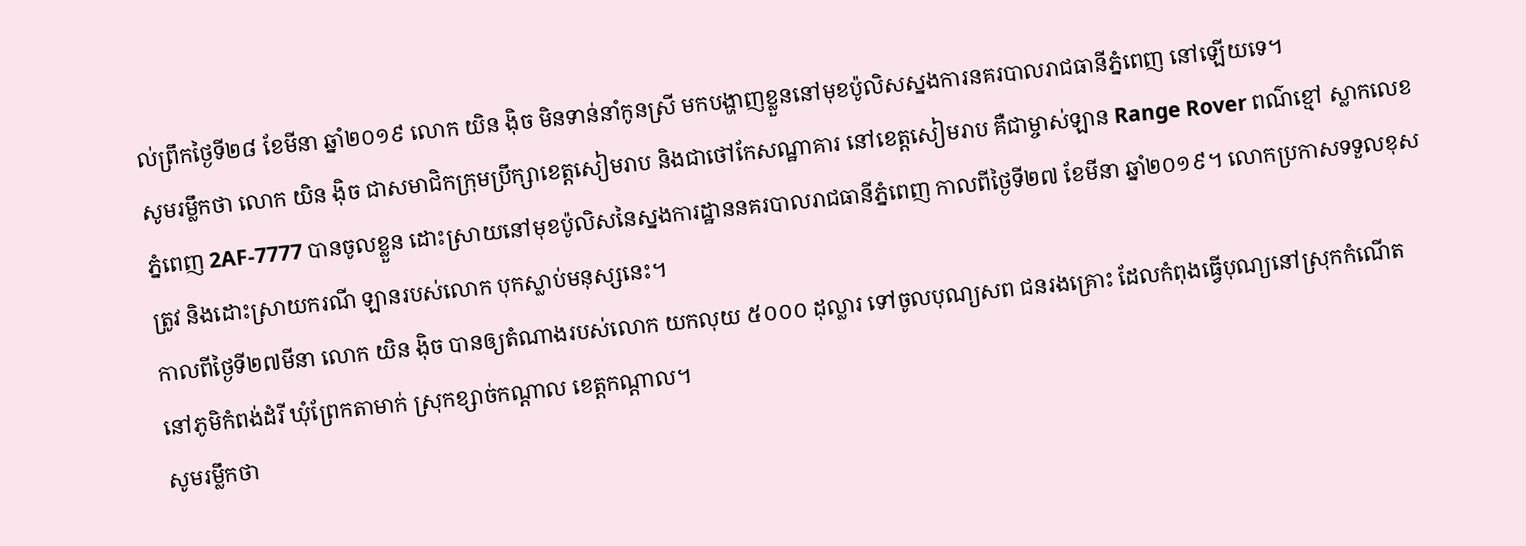ល់ព្រឹកថ្ងៃទី២៨ ខែមីនា ឆ្នាំ២០១៩ លោក យិន ង៉ិច មិនទាន់នាំកូនស្រី មកបង្ហាញខ្លួននៅមុខប៉ូលិសស្នងការនគរបាលរាជធានីភ្នំពេញ នៅឡើយទេ។
សូមរម្លឹកថា លោក យិន ង៉ិច ជាសមាជិកក្រុមប្រឹក្សាខេត្តសៀមរាប និងជាថៅកែសណ្ឋាគារ នៅខេត្តសៀមរាប គឺជាម្ចាស់ឡាន Range Rover ពណ៌ខ្មៅ ស្លាកលេខ ភ្នំពេញ 2AF-7777 បានចូលខ្លួន ដោះស្រាយនៅមុខប៉ូលិសនៃស្នងការដ្ឋាននគរបាលរាជធានីភ្នំពេញ កាលពីថ្ងៃទី២៧ ខែមីនា ឆ្នាំ២០១៩។ លោកប្រកាសទទួលខុសត្រូវ និងដោះស្រាយករណី ឡានរបស់លោក បុកស្លាប់មនុស្សនេះ។
កាលពីថ្ងៃទី២៧មីនា លោក យិន ង៉ិច បានឲ្យតំណាងរបស់លោក យកលុយ ៥០០០ ដុល្លារ ទៅចូលបុណ្យសព ជនរងគ្រោះ ដែលកំពុងធ្វើបុណ្យនៅស្រុកកំណើត នៅភូមិកំពង់ដំរី ឃុំព្រែកតាមាក់ ស្រុកខ្សាច់កណ្តាល ខេត្តកណ្តាល។
សូមរម្លឹកថា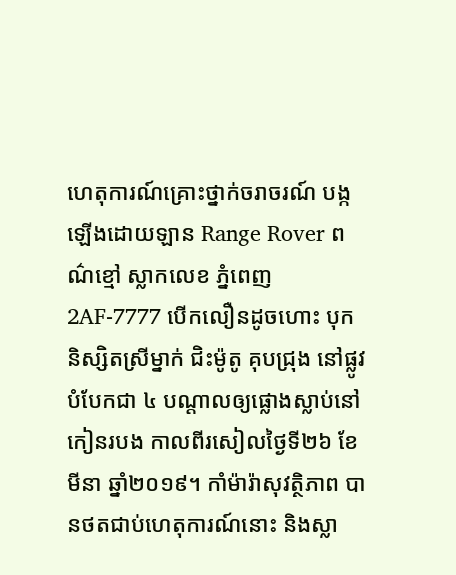ហេតុការណ៍គ្រោះថ្នាក់ចរាចរណ៍ បង្កឡើងដោយឡាន Range Rover ពណ៌ខ្មៅ ស្លាកលេខ ភ្នំពេញ 2AF-7777 បើកលឿនដូចហោះ បុកនិស្សិតស្រីម្នាក់ ជិះម៉ូតូ គុបជ្រុង នៅផ្លូវបំបែកជា ៤ បណ្តាលឲ្យផ្លោងស្លាប់នៅកៀនរបង កាលពីរសៀលថ្ងៃទី២៦ ខែមីនា ឆ្នាំ២០១៩។ កាំម៉ារ៉ាសុវត្ថិភាព បានថតជាប់ហេតុការណ៍នោះ និងស្លា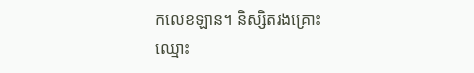កលេខឡាន។ និស្សិតរងគ្រោះ ឈ្មោះ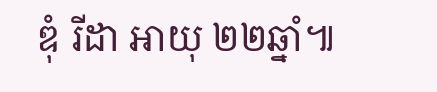ឌុំ រីដា អាយុ ២២ឆ្នាំ៕